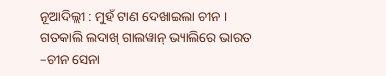ନୂଆଦିଲ୍ଲୀ : ମୁହଁ ଟାଣ ଦେଖାଇଲା ଚୀନ । ଗତକାଲି ଲଦାଖ୍ ଗାଲୱାନ୍ ଭ୍ୟାଲିରେ ଭାରତ –ଚୀନ ସେନା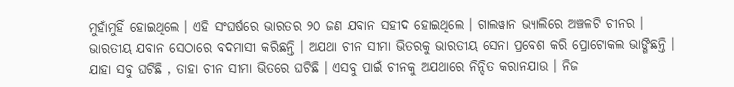ମୁହାଁମୁହିଁ ହୋଇଥିଲେ । ଏହି ସଂଘର୍ଷରେ ଭାରତର ୨୦ ଜଣ ଯବାନ ସହୀଦ ହୋଇଥିଲେ । ଗାଲୱାନ ଭ୍ୟାଲିରେ ଅଞ୍ଚଳଟି ଚୀନର । ଭାରତୀୟ ଯବାନ ସେଠାରେ ବଦମାସୀ କରିଛନ୍ତି । ଅଯଥା ଚୀନ ସୀମା ଭିତରକୁ ଭାରତୀୟ ସେନା ପ୍ରବେଶ କରି ପ୍ରୋଟୋକଲ ଭାଙ୍ଗିଛନ୍ତି । ଯାହା ସବୁ ଘଟିଛି , ତାହା ଚୀନ ସୀମା ଭିତରେ ଘଟିଛି । ଏସବୁ ପାଇଁ ଚୀନକୁ ଅଯଥାରେ ନିନ୍ଦିତ କରାନଯାଉ । ନିଜ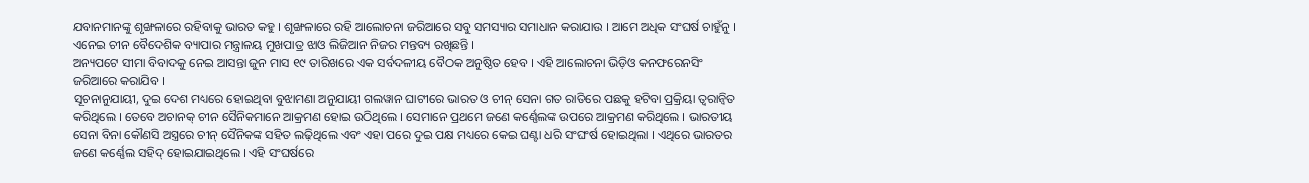ଯବାନମାନଙ୍କୁ ଶୃଙ୍ଖଳାରେ ରହିବାକୁ ଭାରତ କହୁ । ଶୃଙ୍ଖଳାରେ ରହି ଆଲୋଚନା ଜରିଆରେ ସବୁ ସମସ୍ୟାର ସମାଧାନ କରାଯାଉ । ଆମେ ଅଧିକ ସଂଘର୍ଷ ଚାହୁଁନୁ । ଏନେଇ ଚୀନ ବୈଦେଶିକ ବ୍ୟାପାର ମନ୍ତ୍ରାଳୟ ମୁଖପାତ୍ର ଝାଓ ଲିଜିଆନ ନିଜର ମନ୍ତବ୍ୟ ରଖିଛନ୍ତି ।
ଅନ୍ୟପଟେ ସୀମା ବିବାଦକୁ ନେଇ ଆସନ୍ତା ଜୁନ ମାସ ୧୯ ତାରିଖରେ ଏକ ସର୍ବଦଳୀୟ ବୈଠକ ଅନୁଷ୍ଠିତ ହେବ । ଏହି ଆଲୋଚନା ଭିଡ଼ିଓ କନଫରେନସିଂ ଜରିଆରେ କରାଯିବ ।
ସୂଚନାନୁଯାୟୀ, ଦୁଇ ଦେଶ ମଧ୍ୟରେ ହୋଇଥିବା ବୁଝାମଣା ଅନୁଯାୟୀ ଗଲୱାନ ଘାଟୀରେ ଭାରତ ଓ ଚୀନ୍ ସେନା ଗତ ରାତିରେ ପଛକୁ ହଟିବା ପ୍ରକ୍ରିୟା ତ୍ୱରାନ୍ୱିତ କରିଥିଲେ । ତେବେ ଅଚାନକ୍ ଚୀନ ସୈନିକମାନେ ଆକ୍ରମଣ ହୋଇ ଉଠିଥିଲେ । ସେମାନେ ପ୍ରଥମେ ଜଣେ କର୍ଣ୍ଣେଲଙ୍କ ଉପରେ ଆକ୍ରମଣ କରିଥିଲେ । ଭାରତୀୟ ସେନା ବିନା କୌଣସି ଅସ୍ତ୍ରରେ ଚୀନ୍ ସୈନିକଙ୍କ ସହିତ ଲଢ଼ିଥିଲେ ଏବଂ ଏହା ପରେ ଦୁଇ ପକ୍ଷ ମଧ୍ୟରେ କେଇ ଘଣ୍ଟା ଧରି ସଂଘଂର୍ଷ ହୋଇଥିଲା । ଏଥିରେ ଭାରତର ଜଣେ କର୍ଣ୍ଣେଲ ସହିଦ୍ ହୋଇଯାଇଥିଲେ । ଏହି ସଂଘର୍ଷରେ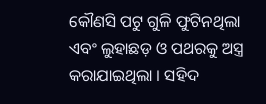କୌଣସି ପଟୁ ଗୁଳି ଫୁଟିନଥିଲା ଏବଂ ଲୁହାଛଡ଼ ଓ ପଥରକୁ ଅସ୍ତ୍ର କରାଯାଇଥିଲା । ସହିଦ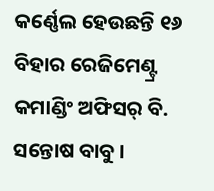କର୍ଣ୍ଣେଲ ହେଉଛନ୍ତି ୧୬ ବିହାର ରେଜିମେଣ୍ଟ୍ର କମାଣ୍ଡିଂ ଅଫିସର୍ ବି. ସନ୍ତୋଷ ବାବୁ ।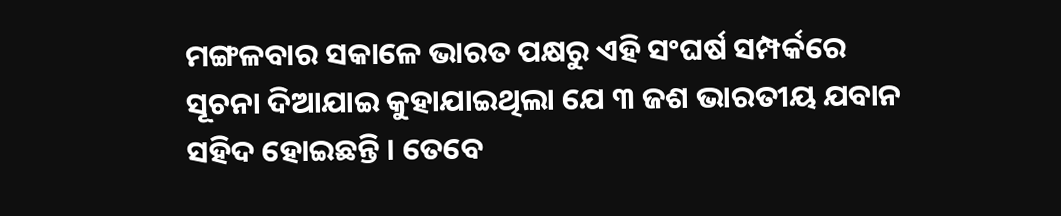ମଙ୍ଗଳବାର ସକାଳେ ଭାରତ ପକ୍ଷରୁ ଏହି ସଂଘର୍ଷ ସମ୍ପର୍କରେ ସୂଚନା ଦିଆଯାଇ କୁହାଯାଇଥିଲା ଯେ ୩ ଜଶ ଭାରତୀୟ ଯବାନ ସହିଦ ହୋଇଛନ୍ତି । ତେବେ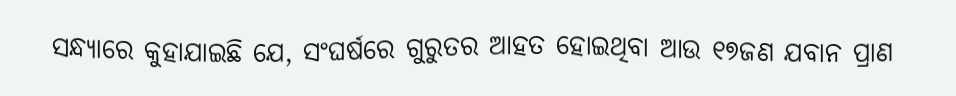ସନ୍ଧ୍ୟାରେ କୁହାଯାଇଛି ଯେ, ସଂଘର୍ଷରେ ଗୁରୁତର ଆହତ ହୋଇଥିବା ଆଉ ୧୭ଜଣ ଯବାନ ପ୍ରାଣ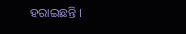ହରାଇଛନ୍ତି ।